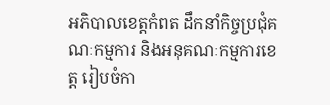អភិបាលខេត្តកំពត ដឹកនាំកិច្ចប្រជុំគណៈកម្មការ និងអនុគណៈកម្មការខេត្ត រៀបចំកា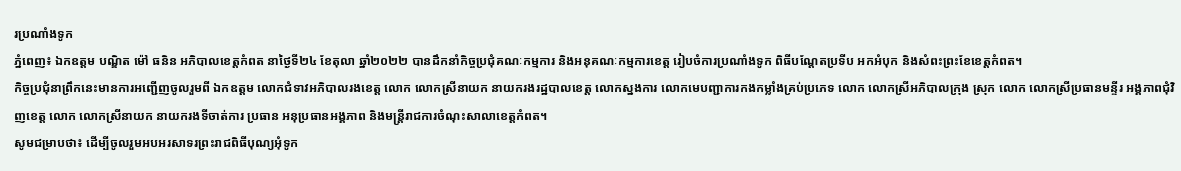រប្រណាំងទូក
ភ្នំពេញ៖ ឯកឧត្តម បណ្ឌិត ម៉ៅ ធនិន អភិបាលខេត្តកំពត នាថ្ងៃទី២៤ ខែតុលា ឆ្នាំ២០២២ បានដឹកនាំកិច្ចប្រជុំគណៈកម្មការ និងអនុគណៈកម្មការខេត្ត រៀបចំការប្រណាំងទូក ពិធីបណ្តែតប្រទីប អកអំបុក និងសំពះព្រះខែខេត្តកំពត។
កិច្ចប្រជុំនាព្រឹកនេះមានការអញ្ជើញចូលរួមពី ឯកឧត្តម លោកជំទាវអភិបាលរងខេត្ត លោក លោកស្រីនាយក នាយករងរដ្ឋបាលខេត្ត លោកស្នងការ លោកមេបញ្ជាការកងកម្លាំងគ្រប់ប្រភេទ លោក លោកស្រីអភិបាលក្រុង ស្រុក លោក លោកស្រីប្រធានមន្ទីរ អង្គភាពជុំវិញខេត្ត លោក លោកស្រីនាយក នាយករងទីចាត់ការ ប្រធាន អនុប្រធានអង្គភាព និងមន្ត្រីរាជការចំណុះសាលាខេត្តកំពត។
សូមជម្រាបថា៖ ដើម្បីចូលរួមអបអរសាទរព្រះរាជពិធីបុណ្យអុំទូក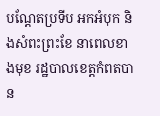បណ្ដែតប្រទីប អកអំបុក និងសំពះព្រះខែ នាពេលខាងមុខ រដ្ឋបាលខេត្តកំពតបាន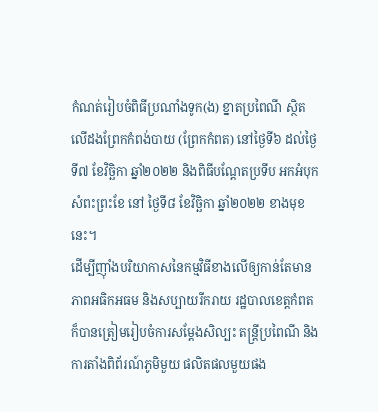កំណត់រៀបចំពិធីប្រណាំងទូក(ង) ខ្នាតប្រពៃណី ស្ថិតលើដងព្រែកកំពង់បាយ (ព្រែកកំពត) នៅថ្ងៃទី៦ ដល់ថ្ងៃទី៧ ខែវិច្ឆិកា ឆ្នាំ២០២២ និងពិធីបណ្តែតប្រទីប អកអំបុក សំពះព្រះខែ នៅ ថ្ងៃទី៨ ខែវិច្ឆិកា ឆ្នាំ២០២២ ខាងមុខនេះ។
ដើម្បីញ៉ាំងបរិយាកាសនៃកម្មវិធីខាងលើឲ្យកាន់តែមានភាពអធិកអធម និងសប្បាយរីករាយ រដ្ឋបាលខេត្តកំពតក៏បានត្រៀមរៀបចំការសម្ដែងសិល្បះ តន្ត្រីប្រពៃណី និងការតាំងពិព័រណ៍ភូមិមួយ ផលិតផលមួយផង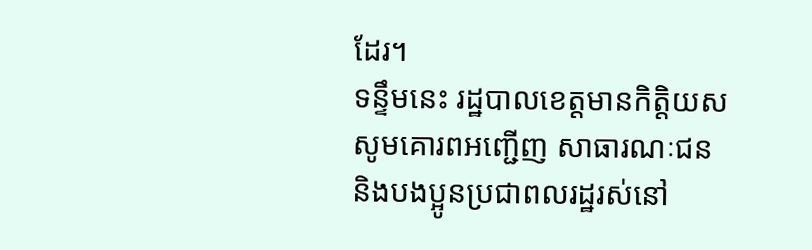ដែរ។
ទន្ទឹមនេះ រដ្ឋបាលខេត្តមានកិត្តិយសសូមគោរពអញ្ជើញ សាធារណៈជន និងបងប្អូនប្រជាពលរដ្ឋរស់នៅ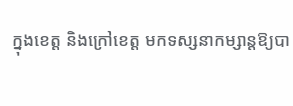ក្នុងខេត្ត និងក្រៅខេត្ត មកទស្សនាកម្សាន្តឱ្យបា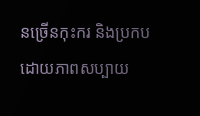នច្រើនកុះករ និងប្រកបដោយភាពសប្បាយ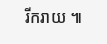រីករាយ ៕